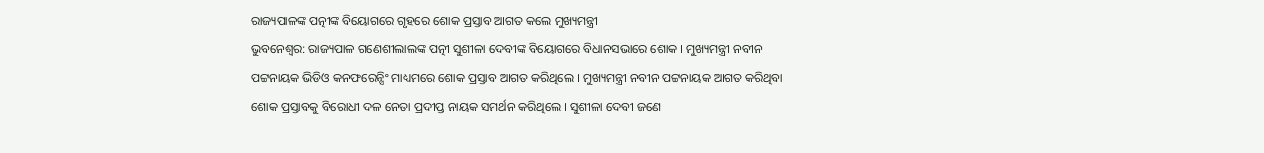ରାଜ୍ୟପାଳଙ୍କ ପତ୍ନୀଙ୍କ ବିୟୋଗରେ ଗୃହରେ ଶୋକ ପ୍ରସ୍ତାବ ଆଗତ କଲେ ମୁଖ୍ୟମନ୍ତ୍ରୀ
ଭୁବନେଶ୍ୱର: ରାଜ୍ୟପାଳ ଗଣେଶୀଲାଲଙ୍କ ପତ୍ନୀ ସୁଶୀଳା ଦେବୀଙ୍କ ବିୟୋଗରେ ବିଧାନସଭାରେ ଶୋକ । ମୁଖ୍ୟମନ୍ତ୍ରୀ ନବୀନ ପଟ୍ଟନାୟକ ଭିଡିଓ କନଫରେନ୍ସିଂ ମାଧ୍ୟମରେ ଶୋକ ପ୍ରସ୍ତାବ ଆଗତ କରିଥିଲେ । ମୁଖ୍ୟମନ୍ତ୍ରୀ ନବୀନ ପଟ୍ଟନାୟକ ଆଗତ କରିଥିବା ଶୋକ ପ୍ରସ୍ତାବକୁ ବିରୋଧୀ ଦଳ ନେତା ପ୍ରଦୀପ୍ତ ନାୟକ ସମର୍ଥନ କରିଥିଲେ । ସୁଶୀଳା ଦେବୀ ଜଣେ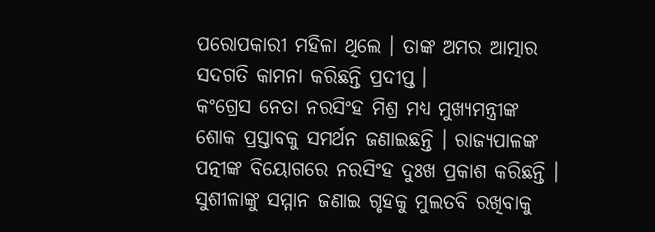ପରୋପକାରୀ ମହିଳା ଥିଲେ । ତାଙ୍କ ଅମର ଆତ୍ମାର ସଦଗତି କାମନା କରିଛନ୍ତି ପ୍ରଦୀପ୍ତ ।
କଂଗ୍ରେସ ନେତା ନରସିଂହ ମିଶ୍ର ମଧ୍ୟ ମୁଖ୍ୟମନ୍ତ୍ରୀଙ୍କ ଶୋକ ପ୍ରସ୍ତାବକୁ ସମର୍ଥନ ଜଣାଇଛନ୍ତି । ରାଜ୍ୟପାଳଙ୍କ ପତ୍ନୀଙ୍କ ବିୟୋଗରେ ନରସିଂହ ଦୁଃଖ ପ୍ରକାଶ କରିଛନ୍ତି । ସୁଶୀଳାଙ୍କୁ ସମ୍ମାନ ଜଣାଇ ଗୃହକୁ ମୁଲତବି ରଖିବାକୁ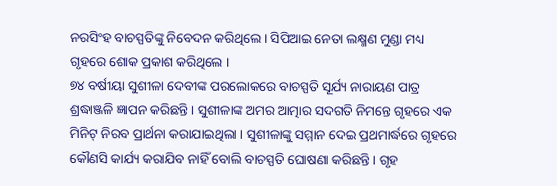ନରସିଂହ ବାଚସ୍ପତିଙ୍କୁ ନିବେଦନ କରିଥିଲେ । ସିପିଆଇ ନେତା ଲକ୍ଷ୍ମଣ ମୁଣ୍ଡା ମଧ୍ୟ ଗୃହରେ ଶୋକ ପ୍ରକାଶ କରିଥିଲେ ।
୭୪ ବର୍ଷୀୟା ସୁଶୀଳା ଦେବୀଙ୍କ ପରଲୋକରେ ବାଚସ୍ପତି ସୂର୍ଯ୍ୟ ନାରାୟଣ ପାତ୍ର ଶ୍ରଦ୍ଧାଞ୍ଜଳି ଜ୍ଞାପନ କରିଛନ୍ତି । ସୁଶୀଳାଙ୍କ ଅମର ଆତ୍ମାର ସଦଗତି ନିମନ୍ତେ ଗୃହରେ ଏକ ମିନିଟ୍ ନିରବ ପ୍ରାର୍ଥନା କରାଯାଇଥିଲା । ସୁଶୀଳାଙ୍କୁ ସମ୍ମାନ ଦେଇ ପ୍ରଥମାର୍ଦ୍ଧରେ ଗୃହରେ କୌଣସି କାର୍ଯ୍ୟ କରାଯିବ ନାହିଁ ବୋଲି ବାଚସ୍ପତି ଘୋଷଣା କରିଛନ୍ତି । ଗୃହ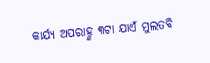କାର୍ଯ୍ୟ ଅପରାହ୍ଣ ୩ଟା ଯାଏଁ ମୁଲତବି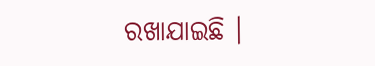ରଖାଯାଇଛି ।